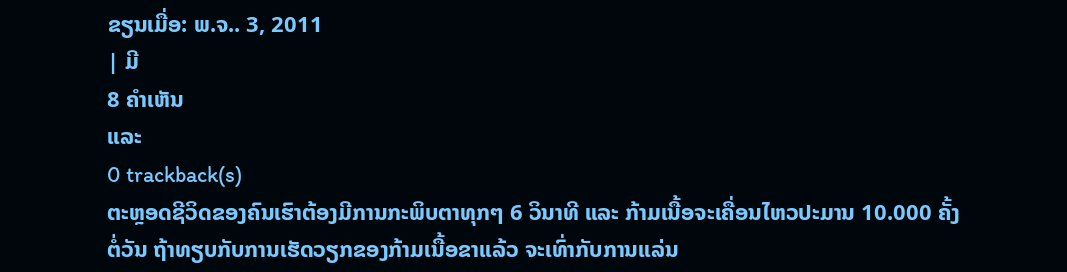ຂຽນເມື່ອ: ພ.ຈ.. 3, 2011
| ມີ
8 ຄຳເຫັນ
ແລະ
0 trackback(s)
ຕະຫຼອດຊີວິດຂອງຄົນເຮົາຕ້ອງມີການກະພິບຕາທຸກໆ 6 ວິນາທີ ແລະ ກ້າມເນື້ອຈະເຄື່ອນໄຫວປະມານ 10.000 ຄັ້ງຕໍ່ວັນ ຖ້າທຽບກັບການເຮັດວຽກຂອງກ້າມເນື້ອຂາແລ້ວ ຈະເທົ່າກັບການແລ່ນ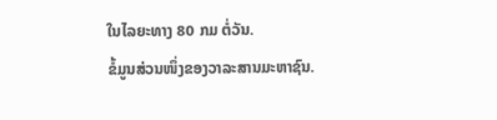ໃນໄລຍະທາງ 80 ກມ ຕໍ່ວັນ.
ຂໍ້ມູນສ່ວນໜຶ່ງຂອງວາລະສານມະຫາຊົນ.